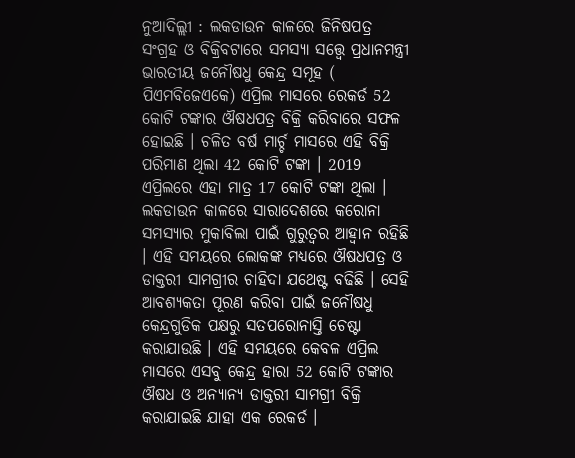ନୁଆଦିଲ୍ଲୀ : ଲକଡାଉନ କାଳରେ ଜିନିଷପତ୍ର ସଂଗ୍ରହ ଓ ବିକ୍ରିବଟାରେ ସମସ୍ୟା ସତ୍ତ୍ୱେ ପ୍ରଧାନମନ୍ତ୍ରୀ ଭାରତୀୟ ଜନୌଷଧୁ କେନ୍ଦ୍ର ସମୂହ ( ପିଏମବିଜେଏକେ) ଏପ୍ରିଲ ମାସରେ ରେକର୍ଡ 52 କୋଟି ଟଙ୍କାର ଔଷଧପତ୍ର ବିକ୍ରି କରିବାରେ ସଫଳ ହୋଇଛି । ଚଳିତ ବର୍ଷ ମାର୍ଚ୍ଚ ମାସରେ ଏହି ବିକ୍ରି ପରିମାଣ ଥିଲା 42 କୋଟି ଟଙ୍କା । 2019 ଏପ୍ରିଲରେ ଏହା ମାତ୍ର 17 କୋଟି ଟଙ୍କା ଥିଲା ।
ଲକଡାଉନ କାଳରେ ସାରାଦେଶରେ କରୋନା ସମସ୍ୟାର ମୁକାବିଲା ପାଇଁ ଗୁରୁତ୍ବର ଆହ୍ବାନ ରହିଛି । ଏହି ସମୟରେ ଲୋକଙ୍କ ମଧ୍ୟରେ ଔଷଧପତ୍ର ଓ ଡାକ୍ତରୀ ସାମଗ୍ରୀର ଚାହିଦା ଯଥେଷ୍ଟ ବଢିଛି । ସେହି ଆବଶ୍ୟକତା ପୂରଣ କରିବା ପାଇଁ ଜନୌଷଧୁ କେନ୍ଦ୍ରଗୁଡିକ ପକ୍ଷରୁ ସତପରୋନାସ୍ତି ଚେଷ୍ଟା କରାଯାଉଛି । ଏହି ସମୟରେ କେବଳ ଏପ୍ରିଲ ମାସରେ ଏସବୁ କେନ୍ଦ୍ର ହାରା 52 କୋଟି ଟଙ୍କାର ଔଷଧ ଓ ଅନ୍ୟାନ୍ୟ ଡାକ୍ତରୀ ସାମଗ୍ରୀ ବିକ୍ରି କରାଯାଇଛି ଯାହା ଏକ ରେକର୍ଡ ।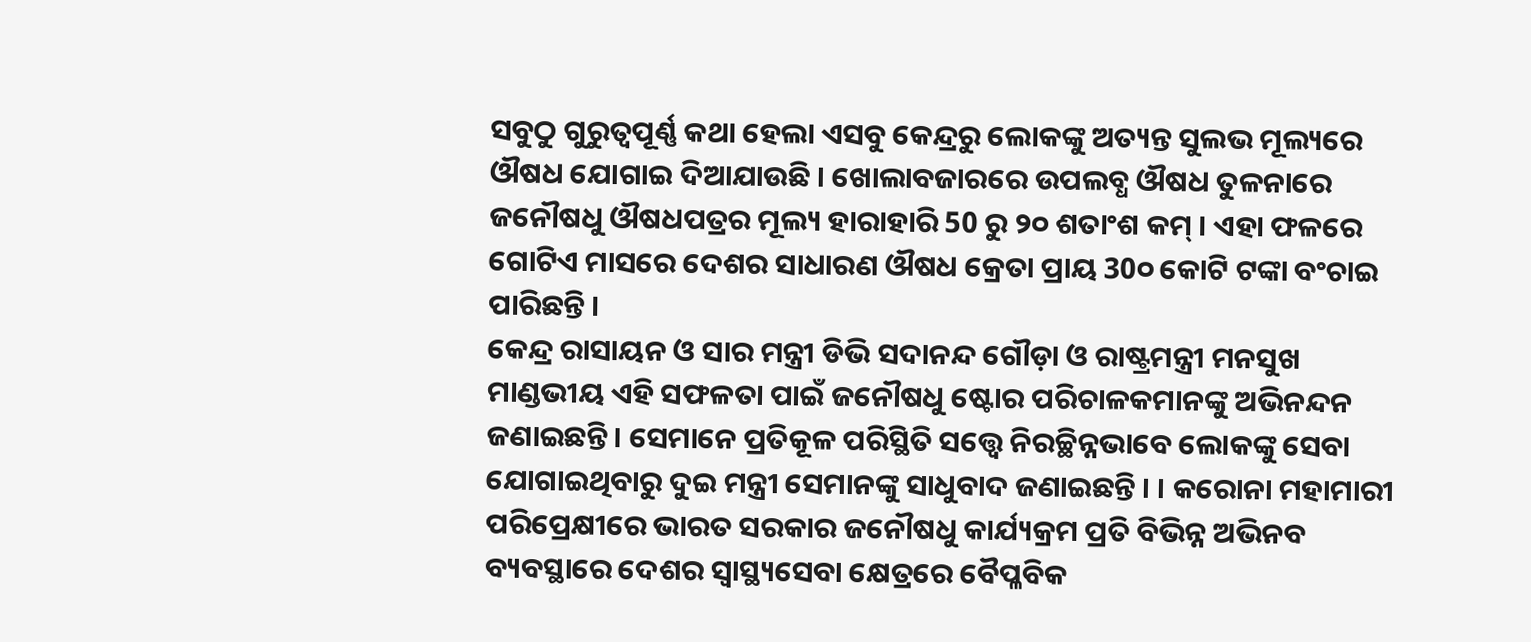ସବୁଠୁ ଗୁରୁତ୍ବପୂର୍ଣ୍ଣ କଥା ହେଲା ଏସବୁ କେନ୍ଦ୍ରରୁ ଲୋକଙ୍କୁ ଅତ୍ୟନ୍ତ ସୁଲଭ ମୂଲ୍ୟରେ ଔଷଧ ଯୋଗାଇ ଦିଆଯାଉଛି । ଖୋଲାବଜାରରେ ଉପଲବ୍ଧ ଔଷଧ ତୁଳନାରେ ଜନୌଷଧୁ ଔଷଧପତ୍ରର ମୂଲ୍ୟ ହାରାହାରି 50 ରୁ ୨୦ ଶତାଂଶ କମ୍ । ଏହା ଫଳରେ ଗୋଟିଏ ମାସରେ ଦେଶର ସାଧାରଣ ଔଷଧ କ୍ରେତା ପ୍ରାୟ 30୦ କୋଟି ଟଙ୍କା ବଂଚାଇ ପାରିଛନ୍ତି ।
କେନ୍ଦ୍ର ରାସାୟନ ଓ ସାର ମନ୍ତ୍ରୀ ଡିଭି ସଦାନନ୍ଦ ଗୌଡ଼ା ଓ ରାଷ୍ଟ୍ରମନ୍ତ୍ରୀ ମନସୁଖ ମାଣ୍ଡଭୀୟ ଏହି ସଫଳତା ପାଇଁ ଜନୌଷଧୁ ଷ୍ଟୋର ପରିଚାଳକମାନଙ୍କୁ ଅଭିନନ୍ଦନ ଜଣାଇଛନ୍ତି । ସେମାନେ ପ୍ରତିକୂଳ ପରିସ୍ଥିତି ସତ୍ତ୍ୱେ ନିରଚ୍ଛିନ୍ନଭାବେ ଲୋକଙ୍କୁ ସେବା ଯୋଗାଇଥିବାରୁ ଦୁଇ ମନ୍ତ୍ରୀ ସେମାନଙ୍କୁ ସାଧୁବାଦ ଜଣାଇଛନ୍ତି । । କରୋନା ମହାମାରୀ ପରିପ୍ରେକ୍ଷୀରେ ଭାରତ ସରକାର ଜନୌଷଧୁ କାର୍ଯ୍ୟକ୍ରମ ପ୍ରତି ବିଭିନ୍ନ ଅଭିନବ ବ୍ୟବସ୍ଥାରେ ଦେଶର ସ୍ବାସ୍ଥ୍ୟସେବା କ୍ଷେତ୍ରରେ ବୈପ୍ଳବିକ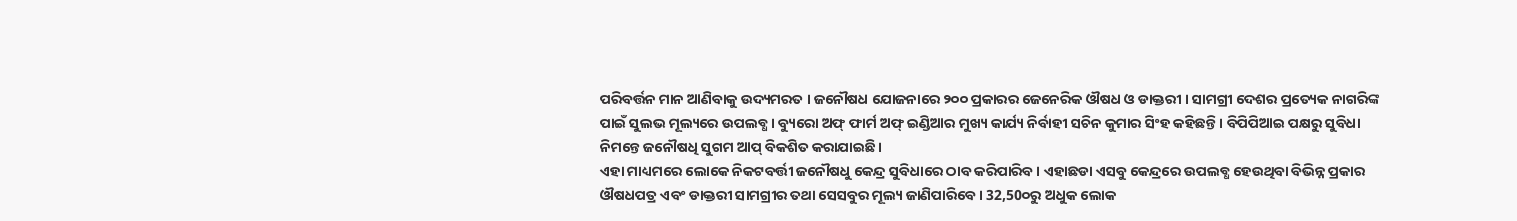ପରିବର୍ତ୍ତନ ମାନ ଆଣିବାକୁ ଉଦ୍ୟମରତ । ଜନୌଷଧ ଯୋଜନାରେ ୨୦୦ ପ୍ରକାରର ଜେନେରିକ ଔଷଧ ଓ ଡାକ୍ତରୀ । ସାମଗ୍ରୀ ଦେଶର ପ୍ରତ୍ୟେକ ନାଗରିଙ୍କ ପାଇଁ ସୁଲଭ ମୂଲ୍ୟରେ ଉପଲବ୍ଧ । ବ୍ୟୁରୋ ଅଫ୍ ଫାର୍ମ ଅଫ୍ ଇଣ୍ଡିଆର ମୁଖ୍ୟ କାର୍ଯ୍ୟ ନିର୍ବାହୀ ସଚିନ କୁମାର ସିଂହ କହିଛନ୍ତି । ବିପିପିଆଇ ପକ୍ଷରୁ ସୁବିଧା ନିମନ୍ତେ ଜନୌଷଧି ସୁଗମ ଆପ୍ ବିକଶିତ କରାଯାଇଛି ।
ଏହା ମାଧ୍ୟମରେ ଲୋକେ ନିକଟବର୍ତ୍ତୀ ଜନୌଷଧୁ କେନ୍ଦ୍ର ସୁବିଧାରେ ଠାବ କରିପାରିବ । ଏହାଛଡା ଏସବୁ କେନ୍ଦ୍ରରେ ଉପଲବ୍ଧ ହେଉଥିବା ବିଭିନ୍ନ ପ୍ରକାର ଔଷଧପତ୍ର ଏବଂ ଡାକ୍ତରୀ ସାମଗ୍ରୀର ତଥା ସେସବୁର ମୂଲ୍ୟ ଜାଣିପାରିବେ । 32,50୦ରୁ ଅଧୁକ ଲୋକ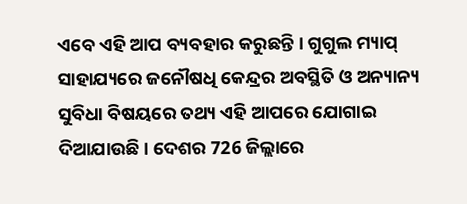ଏବେ ଏହି ଆପ ବ୍ୟବହାର କରୁଛନ୍ତି । ଗୁଗୁଲ ମ୍ୟାପ୍ ସାହାଯ୍ୟରେ ଜନୌଷଧି କେନ୍ଦ୍ରର ଅବସ୍ଥିତି ଓ ଅନ୍ୟାନ୍ୟ ସୁବିଧା ବିଷୟରେ ତଥ୍ୟ ଏହି ଆପରେ ଯୋଗାଇ ଦିଆଯାଉଛି । ଦେଶର 726 ଜିଲ୍ଲାରେ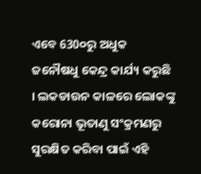ଏବେ 630୦ରୁ ଅଧୁକ ଜନୌଷଧୁ କେନ୍ଦ୍ର କାର୍ଯ୍ୟ କରୁଛି । ଲକଡାଉନ କାଳରେ ଲୋକଙ୍କୁ କରୋନା ଭୂତାଣୁ ସଂକ୍ରମଣରୁ ସୁରକ୍ଷିତ କରିବା ପାଇଁ ଏହି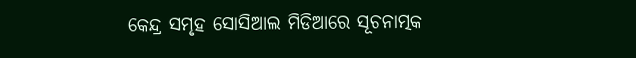କେନ୍ଦ୍ର ସମୃହ ସୋସିଆଲ ମିଡିଆରେ ସୂଚନାତ୍ମକ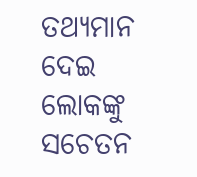ତଥ୍ୟମାନ ଦେଇ ଲୋକଙ୍କୁ ସଚେତନ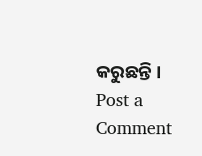କରୁଛନ୍ତି ।
Post a Comment